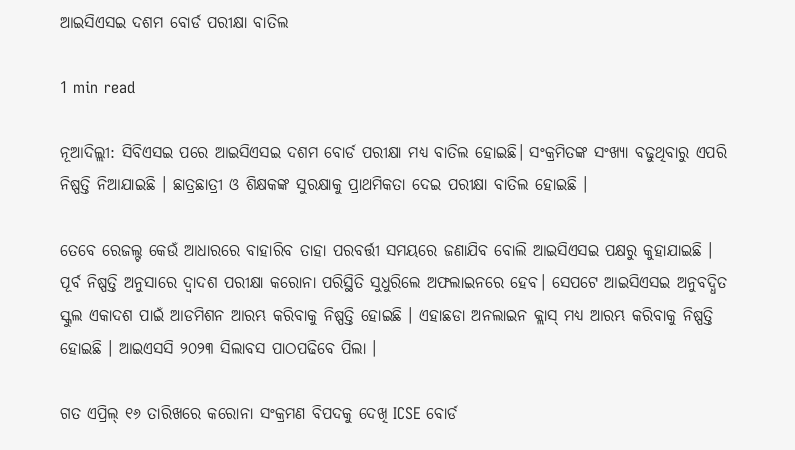ଆଇସିଏସଇ ଦଶମ ବୋର୍ଡ ପରୀକ୍ଷା ବାତିଲ

1 min read

ନୂଆଦିଲ୍ଲୀ: ସିବିଏସଇ ପରେ ଆଇସିଏସଇ ଦଶମ ବୋର୍ଡ ପରୀକ୍ଷା ମଧ୍ୟ ବାତିଲ ହୋଇଛି। ସଂକ୍ରମିତଙ୍କ ସଂଖ୍ୟା ବଢୁଥିବାରୁ ଏପରି ନିଷ୍ପତ୍ତି ନିଆଯାଇଛି । ଛାତ୍ରଛାତ୍ରୀ ଓ ଶିକ୍ଷକଙ୍କ ସୁରକ୍ଷାକୁ ପ୍ରାଥମିକତା ଦେଇ ପରୀକ୍ଷା ବାତିଲ ହୋଇଛି ।

ତେବେ ରେଜଲ୍ଟ କେଉଁ ଆଧାରରେ ବାହାରିବ ତାହା ପରବର୍ତ୍ତୀ ସମୟରେ ଜଣାଯିବ ବୋଲି ଆଇସିଏସଇ ପକ୍ଷରୁ କୁହାଯାଇଛି । ପୂର୍ବ ନିଷ୍ପତ୍ତି ଅନୁସାରେ ଦ୍ବାଦଶ ପରୀକ୍ଷା କରୋନା ପରିସ୍ଥିତି ସୁଧୁରିଲେ ଅଫଲାଇନରେ ହେବ। ସେପଟେ ଆଇସିଏସଇ ଅନୁବଦ୍ଧିତ ସ୍କୁଲ ଏକାଦଶ ପାଇଁ ଆଡମିଶନ ଆରମ୍ଭ କରିବାକୁ ନିଷ୍ପତ୍ତି ହୋଇଛି । ଏହାଛଡା ଅନଲାଇନ କ୍ଲାସ୍ ମଧ୍ୟ ଆରମ୍ଭ କରିବାକୁ ନିଷ୍ପତ୍ତି ହୋଇଛି । ଆଇଏସସି ୨୦୨୩ ସିଲାବସ ପାଠପଢିବେ ପିଲା ।

ଗତ ଏପ୍ରିଲ୍ ୧୬ ତାରିଖରେ କରୋନା ସଂକ୍ରମଣ ବିପଦକୁ ଦେଖି ICSE ବୋର୍ଡ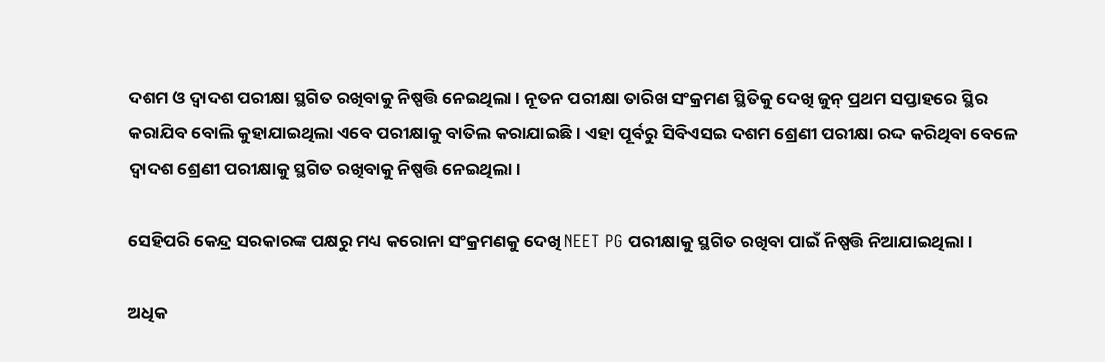ଦଶମ ଓ ଦ୍ୱାଦଶ ପରୀକ୍ଷା ସ୍ଥଗିତ ରଖିବାକୁ ନିଷ୍ପତ୍ତି ନେଇଥିଲା । ନୂତନ ପରୀକ୍ଷା ତାରିଖ ସଂକ୍ରମଣ ସ୍ଥିତିକୁ ଦେଖି ଜୁନ୍ ପ୍ରଥମ ସପ୍ତାହରେ ସ୍ଥିର କରାଯିବ ବୋଲି କୁହାଯାଇଥିଲା ଏବେ ପରୀକ୍ଷାକୁ ବାତିଲ କରାଯାଇଛି। ଏହା ପୂର୍ବରୁ ସିବିଏସଇ ଦଶମ ଶ୍ରେଣୀ ପରୀକ୍ଷା ରଦ୍ଦ କରିଥିବା ବେଳେ ଦ୍ୱାଦଶ ଶ୍ରେଣୀ ପରୀକ୍ଷାକୁ ସ୍ଥଗିତ ରଖିବାକୁ ନିଷ୍ପତ୍ତି ନେଇଥିଲା।

ସେହିପରି କେନ୍ଦ୍ର ସରକାରଙ୍କ ପକ୍ଷରୁ ମଧ୍ୟ କରୋନା ସଂକ୍ରମଣକୁ ଦେଖି NEET PG ପରୀକ୍ଷାକୁ ସ୍ଥଗିତ ରଖିବା ପାଇଁ ନିଷ୍ପତ୍ତି ନିଆଯାଇଥିଲା ।

ଅଧିକ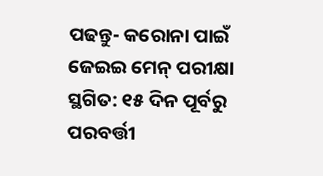ପଢନ୍ତୁ- କରୋନା ପାଇଁ ଜେଇଇ ମେନ୍ ପରୀକ୍ଷା ସ୍ଥଗିତ: ୧୫ ଦିନ ପୂର୍ବରୁ ପରବର୍ତ୍ତୀ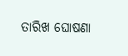ତାରିଖ ଘୋଷଣା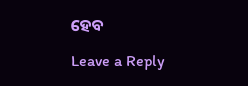ହେବ

Leave a Reply